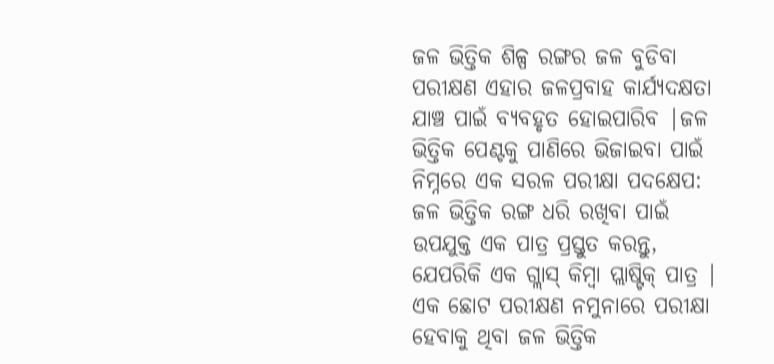ଜଳ ଭିତ୍ତିକ ଶିଳ୍ପ ରଙ୍ଗର ଜଳ ବୁଡିବା ପରୀକ୍ଷଣ ଏହାର ଜଳପ୍ରବାହ କାର୍ଯ୍ୟଦକ୍ଷତା ଯାଞ୍ଚ ପାଇଁ ବ୍ୟବହୃତ ହୋଇପାରିବ |ଜଳ ଭିତ୍ତିକ ପେଣ୍ଟକୁ ପାଣିରେ ଭିଜାଇବା ପାଇଁ ନିମ୍ନରେ ଏକ ସରଳ ପରୀକ୍ଷା ପଦକ୍ଷେପ:
ଜଳ ଭିତ୍ତିକ ରଙ୍ଗ ଧରି ରଖିବା ପାଇଁ ଉପଯୁକ୍ତ ଏକ ପାତ୍ର ପ୍ରସ୍ତୁତ କରନ୍ତୁ, ଯେପରିକି ଏକ ଗ୍ଲାସ୍ କିମ୍ବା ପ୍ଲାଷ୍ଟିକ୍ ପାତ୍ର |
ଏକ ଛୋଟ ପରୀକ୍ଷଣ ନମୁନାରେ ପରୀକ୍ଷା ହେବାକୁ ଥିବା ଜଳ ଭିତ୍ତିକ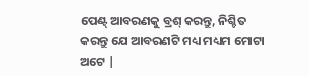ପେଣ୍ଟ୍ ଆବରଣକୁ ବ୍ରଶ୍ କରନ୍ତୁ, ନିଶ୍ଚିତ କରନ୍ତୁ ଯେ ଆବରଣଟି ମଧ୍ୟ ମଧ୍ୟମ ମୋଟା ଅଟେ |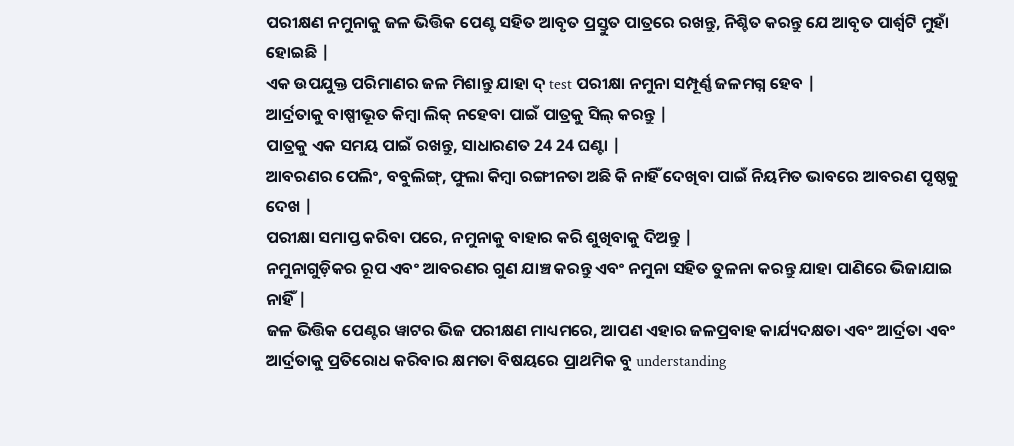ପରୀକ୍ଷଣ ନମୁନାକୁ ଜଳ ଭିତ୍ତିକ ପେଣ୍ଟ ସହିତ ଆବୃତ ପ୍ରସ୍ତୁତ ପାତ୍ରରେ ରଖନ୍ତୁ, ନିଶ୍ଚିତ କରନ୍ତୁ ଯେ ଆବୃତ ପାର୍ଶ୍ୱଟି ମୁହାଁ ହୋଇଛି |
ଏକ ଉପଯୁକ୍ତ ପରିମାଣର ଜଳ ମିଶାନ୍ତୁ ଯାହା ଦ୍ test ପରୀକ୍ଷା ନମୁନା ସମ୍ପୂର୍ଣ୍ଣ ଜଳମଗ୍ନ ହେବ |
ଆର୍ଦ୍ରତାକୁ ବାଷ୍ପୀଭୂତ କିମ୍ବା ଲିକ୍ ନହେବା ପାଇଁ ପାତ୍ରକୁ ସିଲ୍ କରନ୍ତୁ |
ପାତ୍ରକୁ ଏକ ସମୟ ପାଇଁ ରଖନ୍ତୁ, ସାଧାରଣତ 24 24 ଘଣ୍ଟା |
ଆବରଣର ପେଲିଂ, ବବୁଲିଙ୍ଗ୍, ଫୁଲା କିମ୍ବା ରଙ୍ଗୀନତା ଅଛି କି ନାହିଁ ଦେଖିବା ପାଇଁ ନିୟମିତ ଭାବରେ ଆବରଣ ପୃଷ୍ଠକୁ ଦେଖ |
ପରୀକ୍ଷା ସମାପ୍ତ କରିବା ପରେ, ନମୁନାକୁ ବାହାର କରି ଶୁଖିବାକୁ ଦିଅନ୍ତୁ |
ନମୁନାଗୁଡ଼ିକର ରୂପ ଏବଂ ଆବରଣର ଗୁଣ ଯାଞ୍ଚ କରନ୍ତୁ ଏବଂ ନମୁନା ସହିତ ତୁଳନା କରନ୍ତୁ ଯାହା ପାଣିରେ ଭିଜାଯାଇ ନାହିଁ |
ଜଳ ଭିତ୍ତିକ ପେଣ୍ଟର ୱାଟର ଭିଜ ପରୀକ୍ଷଣ ମାଧ୍ୟମରେ, ଆପଣ ଏହାର ଜଳପ୍ରବାହ କାର୍ଯ୍ୟଦକ୍ଷତା ଏବଂ ଆର୍ଦ୍ରତା ଏବଂ ଆର୍ଦ୍ରତାକୁ ପ୍ରତିରୋଧ କରିବାର କ୍ଷମତା ବିଷୟରେ ପ୍ରାଥମିକ ବୁ understanding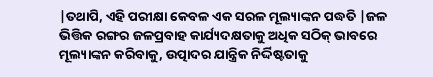|ତଥାପି, ଏହି ପରୀକ୍ଷା କେବଳ ଏକ ସରଳ ମୂଲ୍ୟାଙ୍କନ ପଦ୍ଧତି |ଜଳ ଭିତ୍ତିକ ରଙ୍ଗର ଜଳପ୍ରବାହ କାର୍ଯ୍ୟଦକ୍ଷତାକୁ ଅଧିକ ସଠିକ୍ ଭାବରେ ମୂଲ୍ୟାଙ୍କନ କରିବାକୁ, ଉତ୍ପାଦର ଯାନ୍ତ୍ରିକ ନିର୍ଦ୍ଦିଷ୍ଟତାକୁ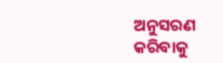ଅନୁସରଣ କରିବାକୁ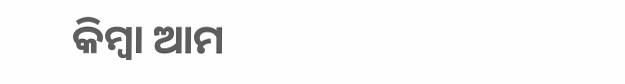କିମ୍ବା ଆମ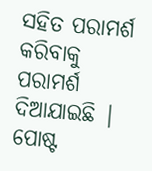ସହିତ ପରାମର୍ଶ କରିବାକୁ ପରାମର୍ଶ ଦିଆଯାଇଛି |
ପୋଷ୍ଟ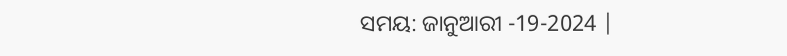ସମୟ: ଜାନୁଆରୀ -19-2024 |